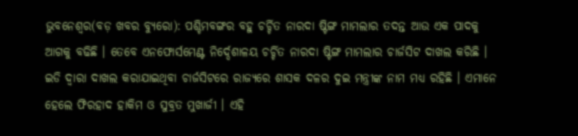ଭୁବନେଶ୍ୱର(ବଡ଼ ଖବର ବ୍ୟୁରୋ): ପଶ୍ଚିମବଙ୍ଗର ବହୁ ଚର୍ଚ୍ଚିତ ନାରଦା ଷ୍ଟିଙ୍ଗ ମାମଲାର ତଦନ୍ତ ଆଉ ଏକ ପାଦକୁ ଆଗକୁ ବଢିଛି । ତେବେ ଏନଫୋର୍ସମେଣ୍ଟ ନିର୍ଦ୍ଦେଶାଳୟ ଚର୍ଚ୍ଚିତ ନାରଦା ଷ୍ଟିଙ୍ଗ ମାମଲାର ଚାର୍ଜସିଟ ଦାଖଲ କରିଛି । ଇଡି ଦ୍ୱାରା ଦାଖଲ କରାଯାଇଥିବା ଚାର୍ଜସିଟରେ ରାଜ୍ୟରେ ଶାସକ ଦଳର ଦୁଇ ମନ୍ତ୍ରୀଙ୍କ ନାମ ମଧ୍ୟ ରହିଛି । ଏମାନେ ହେଲେ ଫିରହାଦ ହାକିମ ଓ ସୁବ୍ରତ ମୁଖାର୍ଜୀ । ଏହି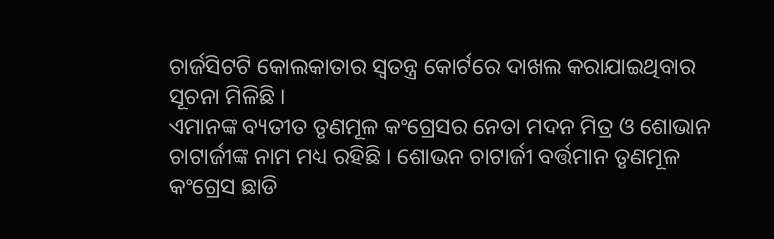ଚାର୍ଜସିଟଟି କୋଲକାତାର ସ୍ୱତନ୍ତ୍ର କୋର୍ଟରେ ଦାଖଲ କରାଯାଇଥିବାର ସୂଚନା ମିଳିଛି ।
ଏମାନଙ୍କ ବ୍ୟତୀତ ତୃଣମୂଳ କଂଗ୍ରେସର ନେତା ମଦନ ମିତ୍ର ଓ ଶୋଭାନ ଚାଟାର୍ଜୀଙ୍କ ନାମ ମଧ୍ୟ ରହିଛି । ଶୋଭନ ଚାଟାର୍ଜୀ ବର୍ତ୍ତମାନ ତୃଣମୂଳ କଂଗ୍ରେସ ଛାଡି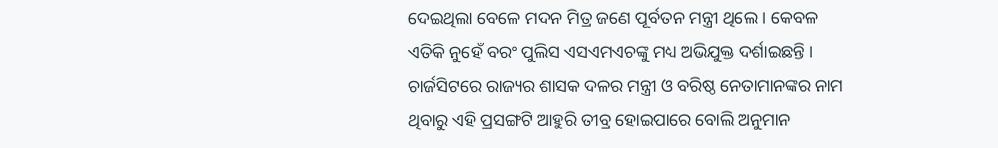ଦେଇଥିଲା ବେଳେ ମଦନ ମିତ୍ର ଜଣେ ପୂର୍ବତନ ମନ୍ତ୍ରୀ ଥିଲେ । କେବଳ ଏତିକି ନୁହେଁ ବରଂ ପୁଲିସ ଏସଏମଏଚଙ୍କୁ ମଧ୍ୟ ଅଭିଯୁକ୍ତ ଦର୍ଶାଇଛନ୍ତି । ଚାର୍ଜସିଟରେ ରାଜ୍ୟର ଶାସକ ଦଳର ମନ୍ତ୍ରୀ ଓ ବରିଷ୍ଠ ନେତାମାନଙ୍କର ନାମ ଥିବାରୁ ଏହି ପ୍ରସଙ୍ଗଟି ଆହୁରି ତୀବ୍ର ହୋଇପାରେ ବୋଲି ଅନୁମାନ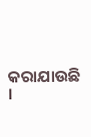କରାଯାଉଛି ।